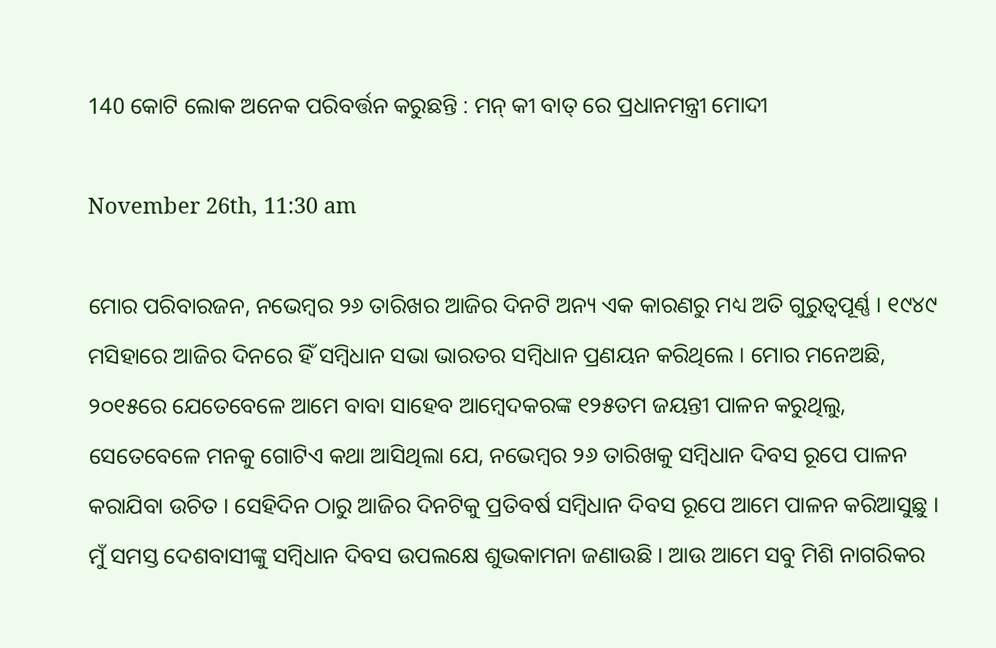140 କୋଟି ଲୋକ ଅନେକ ପରିବର୍ତ୍ତନ କରୁଛନ୍ତି : ମନ୍ କୀ ବାତ୍ ରେ ପ୍ରଧାନମନ୍ତ୍ରୀ ମୋଦୀ

November 26th, 11:30 am

ମୋର ପରିବାରଜନ, ନଭେମ୍ବର ୨୬ ତାରିଖର ଆଜିର ଦିନଟି ଅନ୍ୟ ଏକ କାରଣରୁ ମଧ୍ୟ ଅତି ଗୁରୁତ୍ୱପୂର୍ଣ୍ଣ । ୧୯୪୯ ମସିହାରେ ଆଜିର ଦିନରେ ହିଁ ସମ୍ବିଧାନ ସଭା ଭାରତର ସମ୍ବିଧାନ ପ୍ରଣୟନ କରିଥିଲେ । ମୋର ମନେଅଛି, ୨୦୧୫ରେ ଯେତେବେଳେ ଆମେ ବାବା ସାହେବ ଆମ୍ବେଦକରଙ୍କ ୧୨୫ତମ ଜୟନ୍ତୀ ପାଳନ କରୁଥିଲୁ, ସେତେବେଳେ ମନକୁ ଗୋଟିଏ କଥା ଆସିଥିଲା ଯେ, ନଭେମ୍ବର ୨୬ ତାରିଖକୁ ସମ୍ବିଧାନ ଦିବସ ରୂପେ ପାଳନ କରାଯିବା ଉଚିତ । ସେହିଦିନ ଠାରୁ ଆଜିର ଦିନଟିକୁ ପ୍ରତିବର୍ଷ ସମ୍ବିଧାନ ଦିବସ ରୂପେ ଆମେ ପାଳନ କରିଆସୁଛୁ । ମୁଁ ସମସ୍ତ ଦେଶବାସୀଙ୍କୁ ସମ୍ବିଧାନ ଦିବସ ଉପଲକ୍ଷେ ଶୁଭକାମନା ଜଣାଉଛି । ଆଉ ଆମେ ସବୁ ମିଶି ନାଗରିକର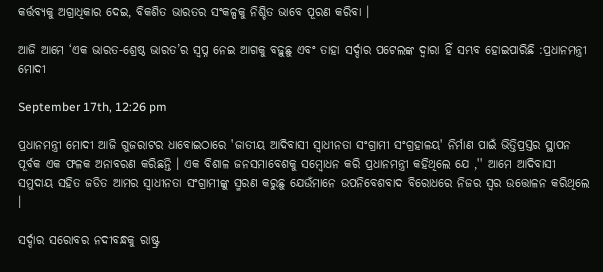କର୍ତ୍ତବ୍ୟକୁ ଅଗ୍ରାଧିକାର ଦେଇ, ବିକଶିତ ଭାରତର ସଂକଳ୍ପକୁ ନିଶ୍ଚିତ ଭାବେ ପୂରଣ କରିବା ।

ଆଜି ଆମେ ‘ଏକ ଭାରତ-ଶ୍ରେଷ୍ଠ ଭାରତ’ର ସ୍ୱପ୍ନ ନେଇ ଆଗକୁ ବଢ଼ୁଛୁ ଏବଂ ତାହା ସର୍ଦ୍ଦାର ପଟେଲଙ୍କ ଦ୍ଵାରା ହିଁ ସମ୍ଭବ ହୋଇପାରିଛି :ପ୍ରଧାନମନ୍ତ୍ରୀ ମୋଦୀ

September 17th, 12:26 pm

ପ୍ରଧାନମନ୍ତ୍ରୀ ମୋଦୀ ଆଜି ଗୁଜରାଟର ଧାବୋଇଠାରେ 'ଜାତୀୟ ଆଦିବାସୀ ସ୍ୱାଧୀନତା ସଂଗ୍ରାମୀ ସଂଗ୍ରହାଳୟ' ନିର୍ମାଣ ପାଇଁ ଭିତ୍ତିପ୍ରସ୍ତର ସ୍ଥାପନ ପୂର୍ବକ ଏକ ଫଳକ ଅନାବରଣ କରିଛନ୍ତି । ଏକ ବିଶାଳ ଜନସମାବେଶକୁ ସମ୍ବୋଧନ କରି ପ୍ରଧାନମନ୍ତ୍ରୀ କହିଥିଲେ ଯେ ,'' ଆମେ ଆଦିବାସୀ ସମୁଦାୟ ସହିତ ଜଡିତ ଆମର ସ୍ୱାଧୀନତା ସଂଗ୍ରାମୀଙ୍କୁ ସ୍ମରଣ କରୁଛୁ ଯେଉଁମାନେ ଉପନିବେଶବାଦ ବିରୋଧରେ ନିଜର ସ୍ୱର ଉତ୍ତୋଳନ କରିଥିଲେ ।

ସର୍ଦ୍ଦାର ସରୋବର ନଦୀବନ୍ଧକୁ ରାଷ୍ଟ୍ର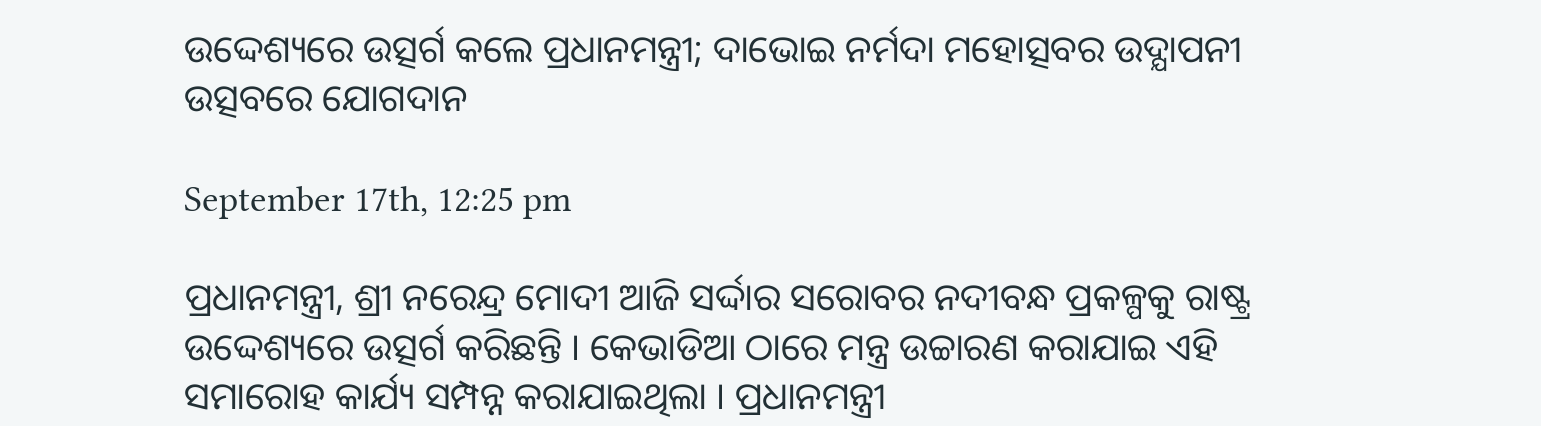ଉଦ୍ଦେଶ୍ୟରେ ଉତ୍ସର୍ଗ କଲେ ପ୍ରଧାନମନ୍ତ୍ରୀ; ଦାଭୋଇ ନର୍ମଦା ମହୋତ୍ସବର ଉଦ୍ଯାପନୀ ଉତ୍ସବରେ ଯୋଗଦାନ

September 17th, 12:25 pm

ପ୍ରଧାନମନ୍ତ୍ରୀ, ଶ୍ରୀ ନରେନ୍ଦ୍ର ମୋଦୀ ଆଜି ସର୍ଦ୍ଦାର ସରୋବର ନଦୀବନ୍ଧ ପ୍ରକଳ୍ପକୁ ରାଷ୍ଟ୍ର ଉଦ୍ଦେଶ୍ୟରେ ଉତ୍ସର୍ଗ କରିଛନ୍ତି । କେଭାଡିଆ ଠାରେ ମନ୍ତ୍ର ଉଚ୍ଚାରଣ କରାଯାଇ ଏହି ସମାରୋହ କାର୍ଯ୍ୟ ସମ୍ପନ୍ନ କରାଯାଇଥିଲା । ପ୍ରଧାନମନ୍ତ୍ରୀ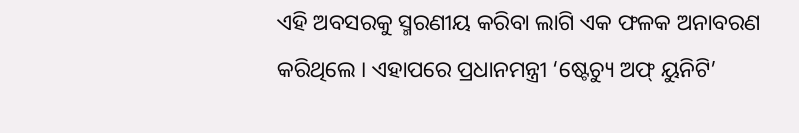ଏହି ଅବସରକୁ ସ୍ମରଣୀୟ କରିବା ଲାଗି ଏକ ଫଳକ ଅନାବରଣ କରିଥିଲେ । ଏହାପରେ ପ୍ରଧାନମନ୍ତ୍ରୀ ‘ଷ୍ଟେଚ୍ୟୁ ଅଫ୍ ୟୁନିଟି’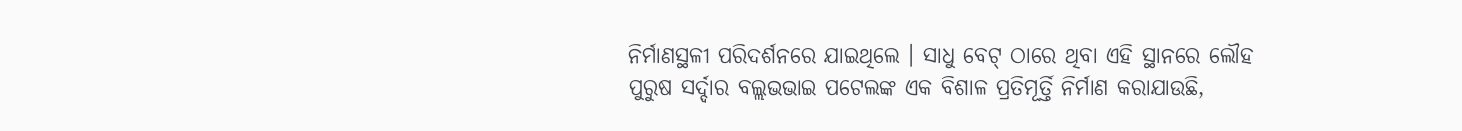ନିର୍ମାଣସ୍ଥଳୀ ପରିଦର୍ଶନରେ ଯାଇଥିଲେ । ସାଧୁ ବେଟ୍ ଠାରେ ଥିବା ଏହି ସ୍ଥାନରେ ଲୌହ ପୁରୁଷ ସର୍ଦ୍ଦାର ବଲ୍ଲଭଭାଇ ପଟେଲଙ୍କ ଏକ ବିଶାଳ ପ୍ରତିମୂର୍ତ୍ତି ନିର୍ମାଣ କରାଯାଉଛି,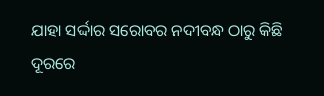ଯାହା ସର୍ଦ୍ଦାର ସରୋବର ନଦୀବନ୍ଧ ଠାରୁ କିଛି ଦୂରରେ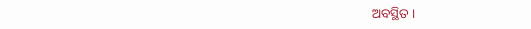ଅବସ୍ଥିତ ।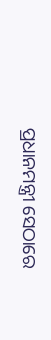ପ୍ରଧାନମନ୍ତ୍ରୀ ସେଠାରେ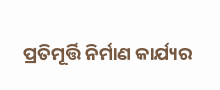ପ୍ରତିମୂର୍ତ୍ତି ନିର୍ମାଣ କାର୍ଯ୍ୟର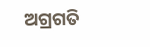ଅଗ୍ରଗତି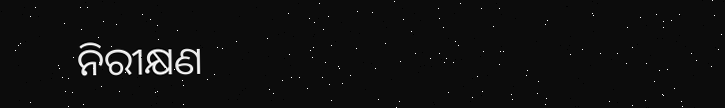ନିରୀକ୍ଷଣ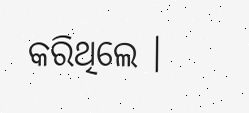କରିଥିଲେ ।